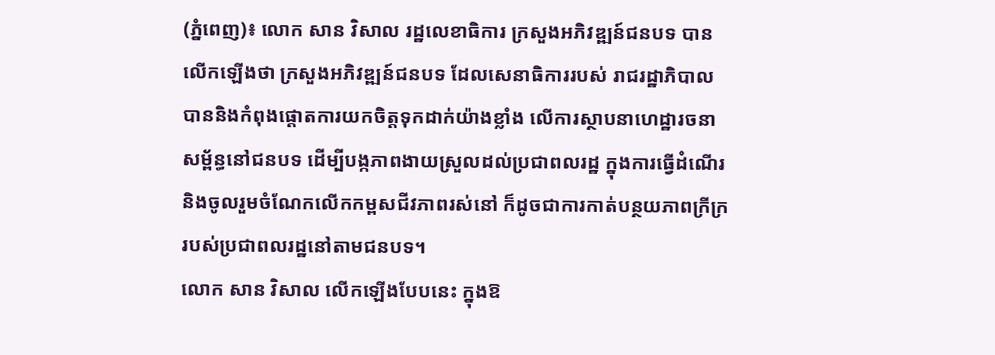(ភ្នំពេញ)៖ លោក សាន វិសាល រដ្ឋលេខាធិការ ក្រសួងអភិវឌ្ឍន៍ជនបទ បានលើកឡើងថា ក្រសួងអភិវឌ្ឍន៍ជនបទ ដែលសេនាធិការរបស់ រាជរដ្ឋាភិបាល បាននិងកំពុងផ្ដោតការយកចិត្តទុកដាក់យ៉ាងខ្លាំង លើការស្ថាបនាហេដ្ឋារចនាសម្ព័ន្ធនៅជនបទ ដើម្បីបង្កភាពងាយស្រួលដល់ប្រជាពលរដ្ឋ ក្នុងការធ្វើដំណើរ និងចូលរួមចំណែកលើកកម្ពសជីវភាពរស់នៅ ក៏ដូចជាការកាត់បន្ថយភាពក្រីក្ររបស់ប្រជាពលរដ្ឋនៅតាមជនបទ។
លោក សាន វិសាល លើកឡើងបែបនេះ ក្នុងឱ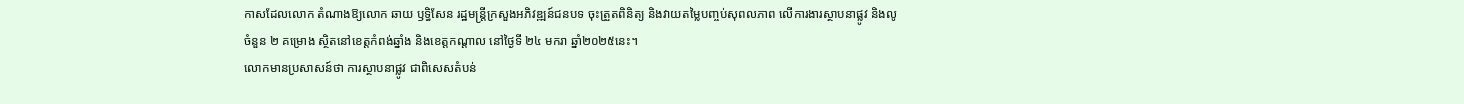កាសដែលលោក តំណាងឱ្យលោក ឆាយ ឫទ្ធិសែន រដ្ឋមន្ត្រីក្រសួងអភិវឌ្ឍន៍ជនបទ ចុះត្រួតពិនិត្យ និងវាយតម្លៃបញ្ចប់សុពលភាព លើការងារស្ថាបនាផ្លូវ និងលូ ចំនួន ២ គម្រោង ស្ថិតនៅខេត្តកំពង់ឆ្នាំង និងខេត្តកណ្តាល នៅថ្ងៃទី ២៤ មករា ឆ្នាំ២០២៥នេះ។
លោកមានប្រសាសន៍ថា ការស្ថាបនាផ្លូវ ជាពិសេសតំបន់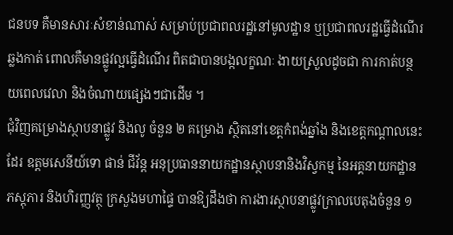ជនបទ គឺមានសារៈសំខាន់ណាស់ សម្រាប់ប្រជាពលរដ្ឋនៅមូលដ្ឋាន ឬប្រជាពលរដ្ឋធ្វើដំណើរឆ្លងកាត់ ពោលគឺមានផ្លូវល្អធ្វើដំណើរ ពិតជាបានបង្កលក្ខណៈ ងាយស្រួលដូចជា ការកាត់បន្ថយពេលវេលា និងចំណាយផ្សេងៗជាដើម ។
ជុំវិញគម្រោងស្ថាបនាផ្លូវ និងលូ ចំនួន ២ គម្រោង ស្ថិតនៅខេត្តកំពង់ឆ្នាំង និងខេត្តកណ្តាលនេះដែរ ឧត្តមសេនីយ៍ទោ ផាន់ ជីវ័ន្ត អនុប្រធាននាយកដ្ឋានស្ថាបនានិងវិស្វកម្ម នៃអគ្គនាយកដ្ឋានភស្តុភារ និងហិរញ្ញវត្ថុ ក្រសួងមហាផ្ទៃ បានឱ្យដឹងថា ការងារស្ថាបនាផ្លូវក្រាលបេតុងចំនួន ១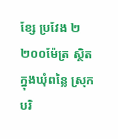ខ្សែ ប្រវែង ២ ២០០ម៉ែត្រ ស្ថិតក្នុងឃុំពន្លៃ ស្រុកបរិ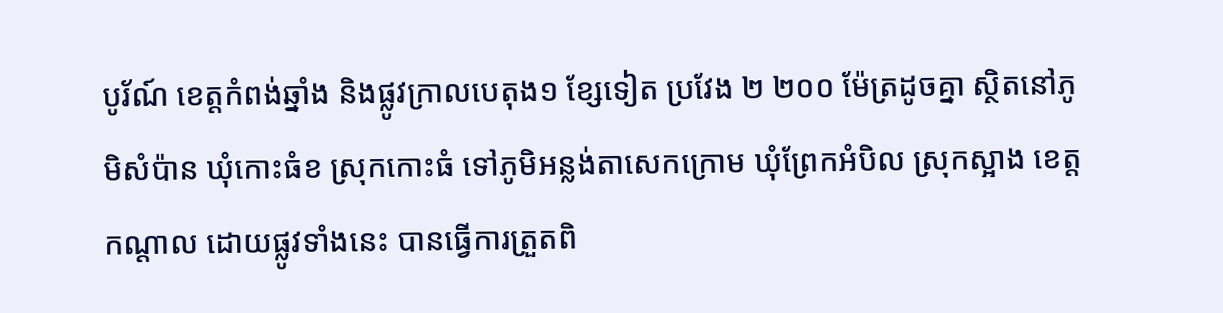បូរ័ណ៍ ខេត្តកំពង់ឆ្នាំង និងផ្លូវក្រាលបេតុង១ ខ្សែទៀត ប្រវែង ២ ២០០ ម៉ែត្រដូចគ្នា ស្ថិតនៅភូមិសំប៉ាន ឃុំកោះធំខ ស្រុកកោះធំ ទៅភូមិអន្លង់តាសេកក្រោម ឃុំព្រែកអំបិល ស្រុកស្អាង ខេត្តកណ្តាល ដោយផ្លូវទាំងនេះ បានធ្វើការត្រួតពិ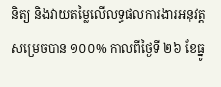និត្យ និងវាយតម្លៃលើលទ្ធផលការងារអនុវត្តសម្រេចបាន ១០០% កាលពីថ្ងៃទី ២៦ ខែធ្នូ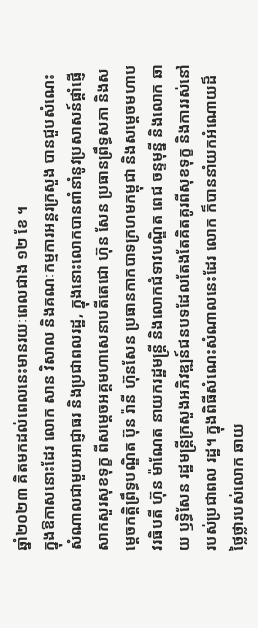ឆ្នាំ២០២៣ គិតមកដល់ពេលនេះមានរយៈពេលជាង ១២ ខែ ។
ក្នុងឱកាសនោះដែរ លោក សាន វិសាល និងគណៈកម្មការអន្តរក្រសួង បានជួបសំណេះសំណាលជាមួយអាជ្ញាធរ និងប្រជាពលរដ្ឋ, ក្នុងនោះលោកបានពាំនាំនូវប្រសាសន៍ផ្តាំផ្ញើសាកសួរសុខទុក្ខ ពីសម្តេចអគ្គមហាសេនាបតីតេជោ ហ៊ុន សែន ប្រធានព្រឹទ្ធសភា និងសម្តេចកត្តិព្រឹទ្ធបណ្ឌិត ប៊ុន រ៉ានី ហ៊ុនសែន ប្រធានកាកបាទក្រហមកម្ពុជា និងសម្តេចមហាបវរធិបតី ហ៊ុន ម៉ាណែត នាយករដ្ឋមន្រ្តី និងលោកជំទាវបណ្ឌិត ពេជ ចន្ទមុន្នី និងលោក ឆាយ ឫទ្ធិសែន រដ្ឋមន្ត្រីក្រសួងអភិវឌ្ឍន៍ជនបទដែលតែងតែគិតគូរពីសុខទុក្ខ និងការរស់នៅរបស់ប្រជាពល រដ្ឋ។ ក្នុងពិធីសំណេះសំណាលនេះដែរ លោក ក៏បាននាំយកអំណោយដ៏ថ្លៃថ្លារបស់លោក ឆាយ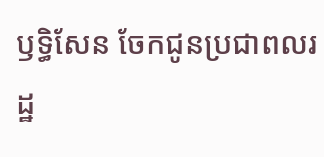ឫទ្ធិសែន ចែកជូនប្រជាពលរដ្ឋ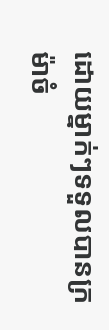ដោយម្នាក់ៗទទួលបានក្រម៉ាចំ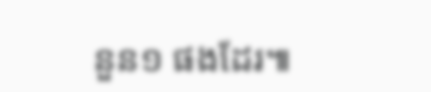នួន១ ផងដែរ៕